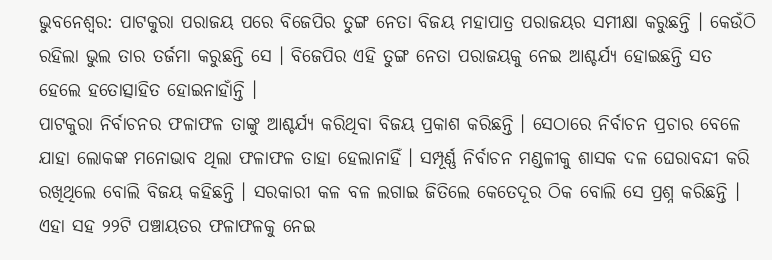ଭୁବନେଶ୍ବର: ପାଟକୁରା ପରାଜୟ ପରେ ବିଜେପିର ତୁଙ୍ଗ ନେତା ବିଜୟ ମହାପାତ୍ର ପରାଜୟର ସମୀକ୍ଷା କରୁଛନ୍ତି । କେଉଁଠି ରହିଲା ଭୁଲ ତାର ତର୍ଜମା କରୁଛନ୍ତି ସେ । ବିଜେପିର ଏହି ତୁଙ୍ଗ ନେତା ପରାଜୟକୁ ନେଇ ଆଶ୍ଚର୍ଯ୍ୟ ହୋଇଛନ୍ତି ସତ ହେଲେ ହତୋତ୍ସାହିତ ହୋଇନାହାଁନ୍ତି ।
ପାଟକୁରା ନିର୍ବାଚନର ଫଳାଫଳ ତାଙ୍କୁ ଆଶ୍ଚର୍ଯ୍ୟ କରିଥିବା ବିଜୟ ପ୍ରକାଶ କରିଛନ୍ତି । ସେଠାରେ ନିର୍ବାଚନ ପ୍ରଚାର ବେଳେ ଯାହା ଲୋକଙ୍କ ମନୋଭାବ ଥିଲା ଫଳାଫଳ ତାହା ହେଲାନାହିଁ । ସମ୍ପୂର୍ଣ୍ଣ ନିର୍ବାଚନ ମଣ୍ଡଳୀକୁ ଶାସକ ଦଳ ଘେରାବନ୍ଦୀ କରି ରଖିଥିଲେ ବୋଲି ବିଜୟ କହିଛନ୍ତି । ସରକାରୀ କଳ ବଳ ଲଗାଇ ଜିତିଲେ କେତେଦୂର ଠିକ ବୋଲି ସେ ପ୍ରଶ୍ନ କରିଛନ୍ତି । ଏହା ସହ ୨୨ଟି ପଞ୍ଚାୟତର ଫଳାଫଳକୁ ନେଇ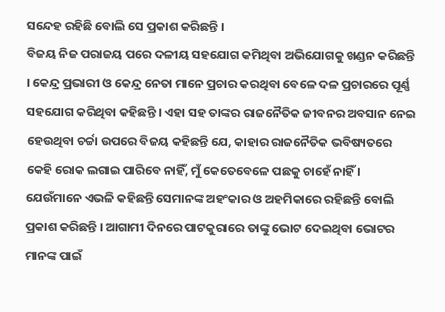ସନ୍ଦେହ ରହିଛି ବୋଲି ସେ ପ୍ରକାଶ କରିଛନ୍ତି ।
ବିଜୟ ନିଜ ପରାଜୟ ପରେ ଦଳୀୟ ସହଯୋଗ କମିଥିବା ଅଭିଯୋଗକୁ ଖଣ୍ଡନ କରିଛନ୍ତି । କେନ୍ଦ୍ର ପ୍ରଭାରୀ ଓ କେନ୍ଦ୍ର ନେତା ମାନେ ପ୍ରଚାର କରଥିବା ବେଳେ ଦଳ ପ୍ରଚାରରେ ପୂର୍ଣ୍ଣ ସହଯୋଗ କରିଥିବା କହିଛନ୍ତି । ଏହା ସହ ତାଙ୍କର ରାଜନୈତିକ ଜୀବନର ଅବସାନ ନେଇ ହେଉଥିବା ଚର୍ଚ୍ଚା ଉପରେ ବିଜୟ କହିଛନ୍ତି ଯେ, କାହାର ରାଜନୈତିକ ଭବିଷ୍ୟତରେ କେହି ରୋକ ଲଗାଇ ପାରିବେ ନାହିଁ, ମୁଁ କେତେବେଳେ ପଛକୁ ଚାହେଁ ନାହିଁ । ଯେଉଁମାନେ ଏଭଳି କହିଛନ୍ତି ସେମାନଙ୍କ ଅହଂକାର ଓ ଅହମିକାରେ ରହିଛନ୍ତି ବୋଲି ପ୍ରକାଶ କରିଛନ୍ତି । ଆଗାମୀ ଦିନରେ ପାଟକୁରାରେ ତାଙ୍କୁ ଭୋଟ ଦେଇଥିବା ଭୋଟର ମାନଙ୍କ ପାଇଁ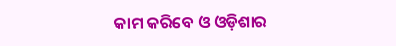କାମ କରିବେ ଓ ଓଡ଼ିଶାର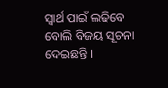ସ୍ଵାର୍ଥ ପାଇଁ ଲଢିବେ ବୋଲି ବିଜୟ ସୂଚନା ଦେଇଛନ୍ତି ।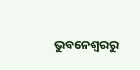ଭୁବନେଶ୍ବରରୁ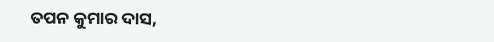ତପନ କୁମାର ଦାସ,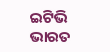ଇଟିଭି ଭାରତ